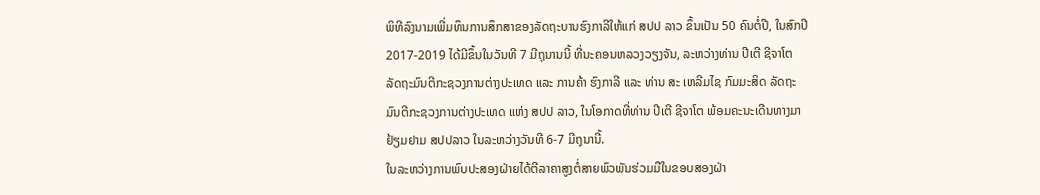ພິທີລົງນາມເພີ່ມທຶນການສຶກສາຂອງລັດຖະບານຮົງກາລີໃຫ້ແກ່ ສປປ ລາວ ຂຶ້ນເປັນ 50 ຄົນຕໍ່ປີ, ໃນສົກປີ 2017-2019 ໄດ້ມີຂຶ້ນໃນວັນທີ 7 ມີຖຸນານນີ້ ທີ່ນະຄອນຫລວງວຽງຈັນ, ລະຫວ່າງທ່ານ ປີເຕີ ຊີຈາໂຕ ລັດຖະມົນຕີກະຊວງການຕ່າງປະເທດ ແລະ ການຄ້າ ຮົງກາລີ ແລະ ທ່ານ ສະ ເຫລີມໄຊ ກົມມະສິດ ລັດຖະມົນຕີກະຊວງການຕ່າງປະເທດ ແຫ່ງ ສປປ ລາວ, ໃນໂອກາດທີ່ທ່ານ ປີເຕີ ຊີຈາໂຕ ພ້ອມຄະນະເດີນທາງມາຢ້ຽມຢາມ ສປປລາວ ໃນລະຫວ່າງວັນທີ 6-7 ມີຖຸນານີ້.
ໃນລະຫວ່າງການພົບປະສອງຝ່າຍໄດ້ຕີລາຄາສູງຕໍ່ສາຍພົວພັນຮ່ວມມືໃນຂອບສອງຝ່າ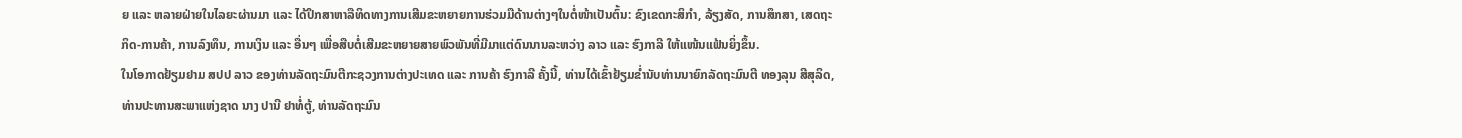ຍ ແລະ ຫລາຍຝ່າຍໃນໄລຍະຜ່ານມາ ແລະ ໄດ້ປຶກສາຫາລືທິດທາງການເສີມຂະຫຍາຍການຮ່ວມມືດ້ານຕ່າງໆໃນຕໍ່ໜ້າເປັນຕົ້ນ: ຂົງເຂດກະສິກຳ, ລ້ຽງສັດ, ການສຶກສາ, ເສດຖະກິດ-ການຄ້າ, ການລົງທຶນ, ການເງິນ ແລະ ອື່ນໆ ເພື່ອສືບຕໍ່ເສີມຂະຫຍາຍສາຍພົວພັນທີ່ມີມາແຕ່ດົນນານລະຫວ່າງ ລາວ ແລະ ຮົງກາລີ ໃຫ້ແໜ້ນແຟ້ນຍິ່ງຂຶ້ນ.
ໃນໂອກາດຢ້ຽມຢາມ ສປປ ລາວ ຂອງທ່ານລັດຖະມົນຕີກະຊວງການຕ່າງປະເທດ ແລະ ການຄ້າ ຮົງກາລີ ຄັ້ງນີ້, ທ່ານໄດ້ເຂົ້າຢ້ຽມຂ່ຳນັບທ່ານນາຍົກລັດຖະມົນຕີ ທອງລຸນ ສີສຸລິດ, ທ່ານປະທານສະພາແຫ່ງຊາດ ນາງ ປານີ ຢາທໍ່ຕູ້, ທ່ານລັດຖະມົນ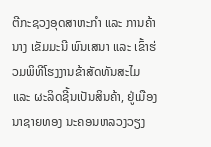ຕີກະຊວງອຸດສາຫະກຳ ແລະ ການຄ້າ ນາງ ເຂັມມະນີ ພົນເສນາ ແລະ ເຂົ້າຮ່ວມພິທີໂຮງງານຂ້າສັດທັນສະໄມ ແລະ ຜະລິດຊີ້ນເປັນສິນຄ້າ, ຢູ່ເມືອງນາຊາຍທອງ ນະຄອນຫລວງວຽງ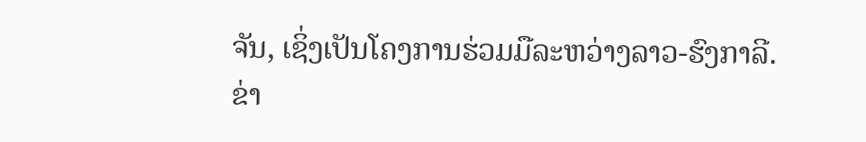ຈັນ, ເຊິ່ງເປັນໂຄງການຮ່ວມມືລະຫວ່າງລາວ-ຮົງກາລີ.
ຂ່າ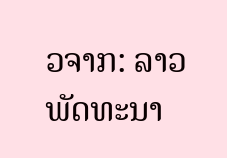ວຈາກ: ລາວພັດທະນາ